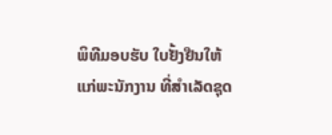ພິທີມອບຮັບ ໃບຢັ້ງຢືນໃຫ້ແກ່ພະນັກງານ ທີ່ສຳເລັດຊຸດ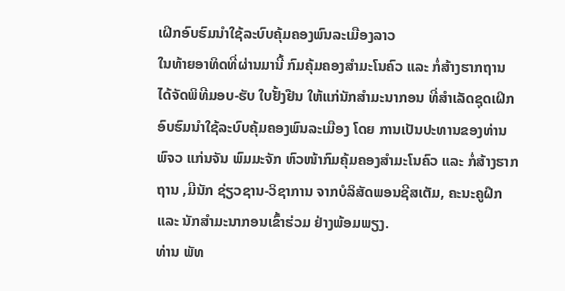ເຝິກອົບຮົມນຳໃຊ້ລະບົບຄຸ້ມຄອງພົນລະເມືອງລາວ
ໃນທ້າຍອາທິດທີ່ຜ່ານມານີ້ ກົມຄຸ້ມຄອງສຳມະໂນຄົວ ແລະ ກໍ່ສ້າງຮາກຖານ ໄດ້ຈັດພິທີມອບ-ຮັບ ໃບຢັ້ງຢືນ ໃຫ້ແກ່ນັກສຳມະນາກອນ ທີ່ສຳເລັດຊຸດເຝິກອົບຮົມນຳໃຊ້ລະບົບຄຸ້ມຄອງພົນລະເມືອງ ໂດຍ ການເປັນປະທານຂອງທ່ານ ພົຈວ ແກ່ນຈັນ ພົມມະຈັກ ຫົວໜ້າກົມຄຸ້ມຄອງສຳມະໂນຄົວ ແລະ ກໍ່ສ້າງຮາກຖານ ,ມີນັກ ຊ່ຽວຊານ-ວິຊາການ ຈາກບໍລິສັດພອນຊີສເຕັມ, ຄະນະຄູຝຶກ ແລະ ນັກສຳມະນາກອນເຂົ້າຮ່ວມ ຢ່າງພ້ອມພຽງ.
ທ່ານ ພັທ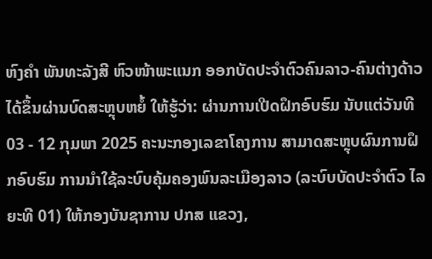ຫົງຄຳ ພັນທະລັງສີ ຫົວໜ້າພະແນກ ອອກບັດປະຈຳຕົວຄົນລາວ-ຄົນຕ່າງດ້າວ ໄດ້ຂຶ້ນຜ່ານບົດສະຫຼຸບຫຍໍ້ ໃຫ້ຮູ້ວ່າ: ຜ່ານການເປີດຝຶກອົບຮົມ ນັບແຕ່ວັນທີ 03 - 12 ກຸມພາ 2025 ຄະນະກອງເລຂາໂຄງການ ສາມາດສະຫຼຸບຜົນການຝຶກອົບຮົມ ການນຳໃຊ້ລະບົບຄຸ້ມຄອງພົນລະເມືອງລາວ (ລະບົບບັດປະຈຳຕົວ ໄລ ຍະທີ 01) ໃຫ້ກອງບັນຊາການ ປກສ ແຂວງ,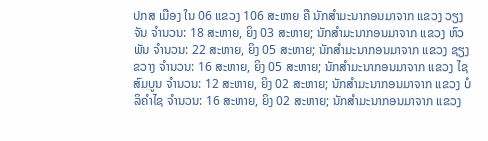ປກສ ເມືອງ ໃນ 06 ແຂວງ 106 ສະຫາຍ ຄື ນັກສໍາມະນາກອນມາຈາກ ແຂວງ ວຽງຈັນ ຈໍານວນ: 18 ສະຫາຍ, ຍິງ 03 ສະຫາຍ; ນັກສໍາມະນາກອນມາຈາກ ແຂວງ ຫົວພັນ ຈໍານວນ: 22 ສະຫາຍ, ຍິງ 05 ສະຫາຍ; ນັກສໍາມະນາກອນມາຈາກ ແຂວງ ຊຽງຂວາງ ຈໍານວນ: 16 ສະຫາຍ, ຍິງ 05 ສະຫາຍ; ນັກສໍາມະນາກອນມາຈາກ ແຂວງ ໄຊສົມບູນ ຈໍານວນ: 12 ສະຫາຍ, ຍິງ 02 ສະຫາຍ; ນັກສໍາມະນາກອນມາຈາກ ແຂວງ ບໍລິຄຳໄຊ ຈໍານວນ: 16 ສະຫາຍ, ຍິງ 02 ສະຫາຍ; ນັກສໍາມະນາກອນມາຈາກ ແຂວງ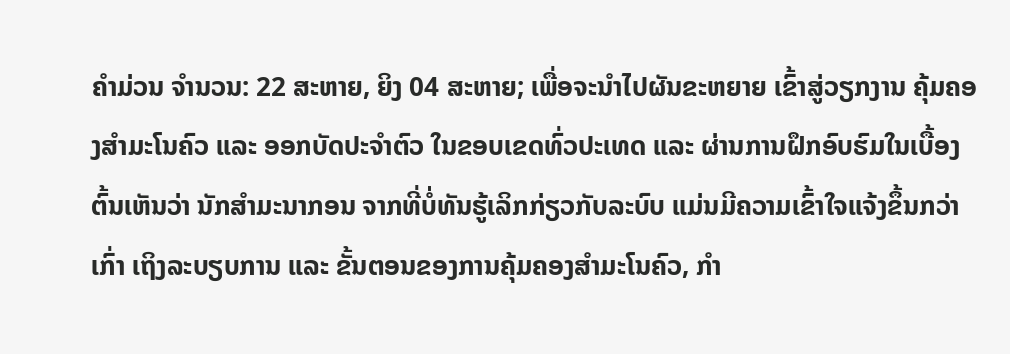ຄຳມ່ວນ ຈໍານວນ: 22 ສະຫາຍ, ຍິງ 04 ສະຫາຍ; ເພື່ອຈະນຳໄປຜັນຂະຫຍາຍ ເຂົ້າສູ່ວຽກງານ ຄຸ້ມຄອງສຳມະໂນຄົວ ແລະ ອອກບັດປະຈຳຕົວ ໃນຂອບເຂດທົ່ວປະເທດ ແລະ ຜ່ານການຝຶກອົບຮົມໃນເບື້ອງຕົ້ນເຫັນວ່າ ນັກສຳມະນາກອນ ຈາກທີ່ບໍ່ທັນຮູ້ເລິກກ່ຽວກັບລະບົບ ແມ່ນມີຄວາມເຂົ້າໃຈແຈ້ງຂຶ້ນກວ່າເກົ່າ ເຖິງລະບຽບການ ແລະ ຂັ້ນຕອນຂອງການຄຸ້ມຄອງສຳມະໂນຄົວ, ກຳ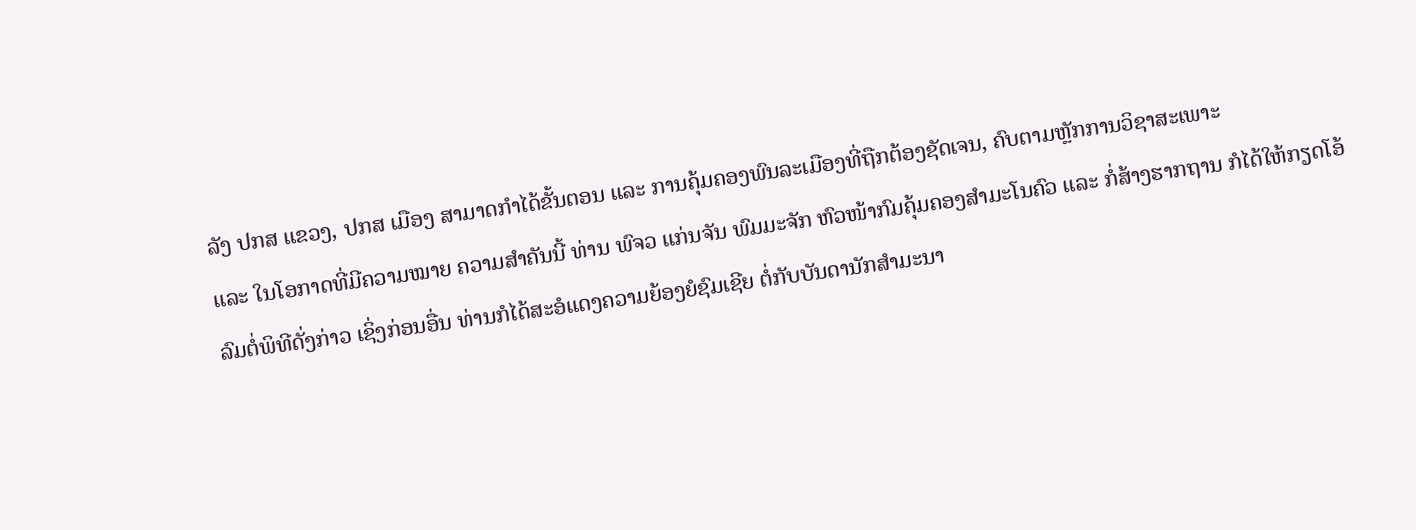ລັງ ປກສ ແຂວງ, ປກສ ເມືອງ ສາມາດກຳໄດ້ຂັ້ນຕອນ ແລະ ການຄຸ້ມຄອງພົນລະເມືອງທີ່ຖືກຕ້ອງຊັດເຈນ, ຄົບຕາມຫຼັກການວິຊາສະເພາະ
ແລະ ໃນໂອກາດທີ່ມີຄວາມໝາຍ ຄວາມສຳຄັນນີ້ ທ່ານ ພົຈວ ແກ່ນຈັນ ພົມມະຈັກ ຫົວໜ້າກົມຄຸ້ມຄອງສຳມະໂນຄົວ ແລະ ກໍ່ສ້າງຮາກຖານ ກໍໄດ້ໃຫ້ກຽດໂອ້ລົມຕໍ່ພິທີດັ່ງກ່າວ ເຊິ່ງກ່ອນອື່ນ ທ່ານກໍໄດ້ສະອໍແດງຄວາມຍ້ອງຍໍຊົມເຊີຍ ຕໍ່ກັບບັນດານັກສຳມະນາ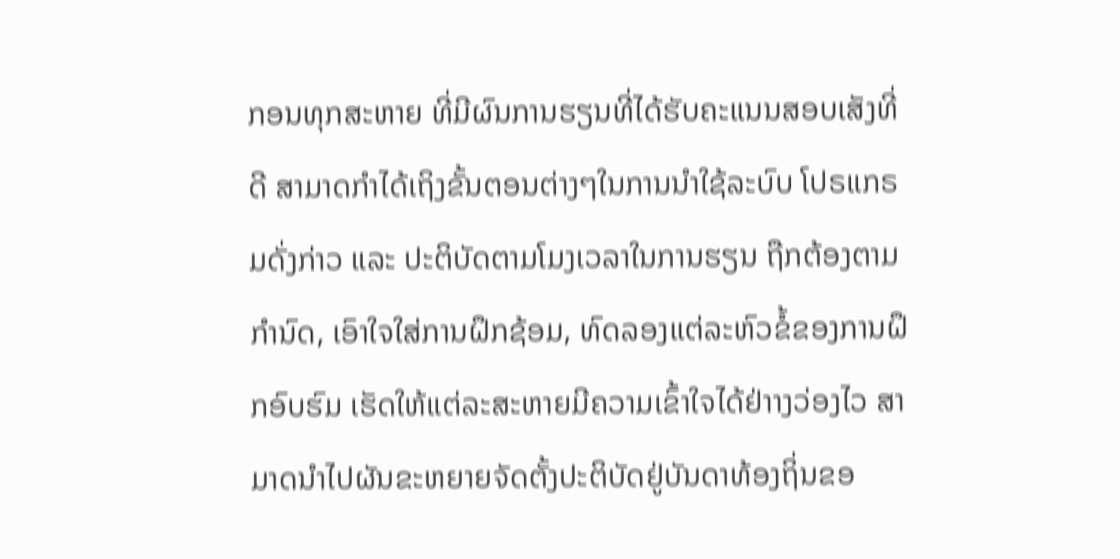ກອນທຸກສະຫາຍ ທີ່ມີຜົນການຮຽນທີ່ໄດ້ຮັບຄະແນນສອບເສັງທີ່ດີ ສາມາດກຳໄດ້ເຖິງຂັ້ນຕອນຕ່າງໆໃນການນຳໃຊ້ລະບົບ ໂປຣແກຣມດັ່ງກ່າວ ແລະ ປະຕິບັດຕາມໂມງເວລາໃນການຮຽນ ຖືກຕ້ອງຕາມກຳນົດ, ເອົາໃຈໃສ່ການຝຶກຊ້ອມ, ທົດລອງແຕ່ລະຫົວຂໍ້ຂອງການຝຶກອົບຮົມ ເຮັດໃຫ້ແຕ່ລະສະຫາຍມີຄວາມເຂົ້າໃຈໄດ້ຢ່າາງວ່ອງໄວ ສາມາດນຳໄປຜັນຂະຫຍາຍຈັດຕັ້ງປະຕິບັດຢູ່ບັນດາທ້ອງຖິ່ນຂອ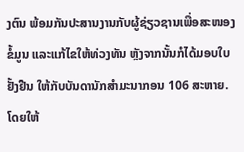ງຕົນ ພ້ອມກັນປະສານງານກັບຜູ້ຊ່ຽວຊານເພື່ອສະໜອງຂໍ້ມູນ ແລະແກ້ໄຂໃຫ້ທ່ວງທັນ ຫຼັງຈາກນັ້ນກໍໄດ້ມອບໃບຢັ້ງຢືນ ໃຫ້ກັບບັນດານັກສຳມະນາກອນ 106 ສະຫາຍ. ໂດຍໃຫ້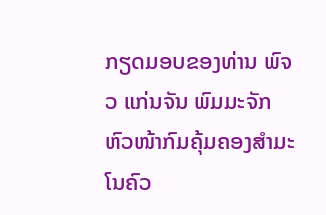ກຽດມອບຂອງທ່ານ ພົຈວ ແກ່ນຈັນ ພົມມະຈັກ ຫົວໜ້າກົມຄຸ້ມຄອງສຳມະໂນຄົວ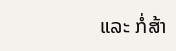ແລະ ກໍ່ສ້າ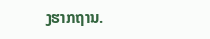ງຮາກຖານ.